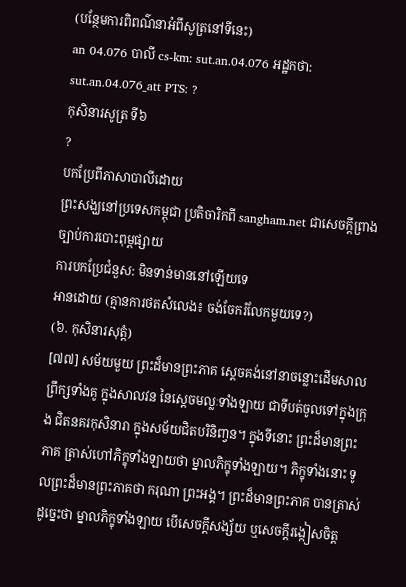(បន្ថែមការពិពណ៌នាអំពីសូត្រនៅទីនេះ)
an 04.076 បាលី cs-km: sut.an.04.076 អដ្ឋកថា: sut.an.04.076_att PTS: ?
កុសិនារសូត្រ ទី៦
?
បកប្រែពីភាសាបាលីដោយ
ព្រះសង្ឃនៅប្រទេសកម្ពុជា ប្រតិចារិកពី sangham.net ជាសេចក្តីព្រាងច្បាប់ការបោះពុម្ពផ្សាយ
ការបកប្រែជំនួស: មិនទាន់មាននៅឡើយទេ
អានដោយ (គ្មានការថតសំលេង៖ ចង់ចែករំលែកមួយទេ?)
(៦. កុសិនារសុត្តំ)
[៧៧] សម័យមួយ ព្រះដ៏មានព្រះភាគ ស្តេចគង់នៅនាចន្លោះដើមសាលព្រឹក្សទាំងគូ ក្នុងសាលវន នៃស្តេចមល្លៈទាំងឡាយ ជាទីបត់ចូលទៅក្នុងក្រុង ជិតនគរកុសិនារា ក្នុងសម័យជិតបរិនិញ្វន។ ក្នុងទីនោះ ព្រះដ៏មានព្រះភាគ ត្រាស់ហៅភិក្ខុទាំងឡាយថា ម្នាលភិក្ខុទាំងឡាយ។ ភិក្ខុទាំងនោះ ទូលព្រះដ៏មានព្រះភាគថា ករុណា ព្រះអង្គ។ ព្រះដ៏មានព្រះភាគ បានត្រាស់ដូច្នេះថា ម្នាលភិក្ខុទាំងឡាយ បើសេចក្តីសង្ស័យ ឬសេចក្តីរង្កៀសចិត្ត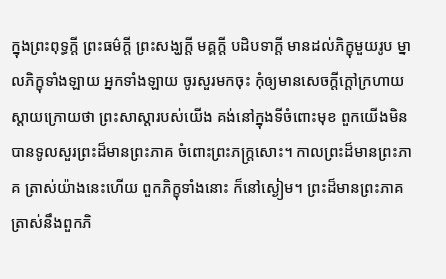ក្នុងព្រះពុទ្ធក្តី ព្រះធម៌ក្តី ព្រះសង្ឃក្តី មគ្គក្តី បដិបទាក្តី មានដល់ភិក្ខុមួយរូប ម្នាលភិក្ខុទាំងឡាយ អ្នកទាំងឡាយ ចូរសួរមកចុះ កុំឲ្យមានសេចក្តីក្តៅក្រហាយ ស្តាយក្រោយថា ព្រះសាស្តារបស់យើង គង់នៅក្នុងទីចំពោះមុខ ពួកយើងមិនបានទូលសួរព្រះដ៏មានព្រះភាគ ចំពោះព្រះភក្រ្តសោះ។ កាលព្រះដ៏មានព្រះភាគ ត្រាស់យ៉ាងនេះហើយ ពួកភិក្ខុទាំងនោះ ក៏នៅស្ងៀម។ ព្រះដ៏មានព្រះភាគ ត្រាស់នឹងពួកភិ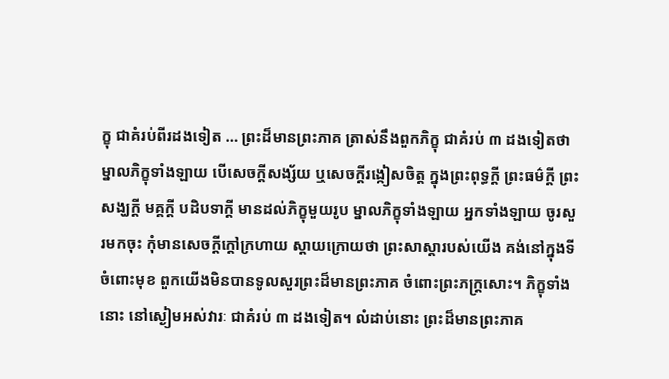ក្ខុ ជាគំរប់ពីរដងទៀត … ព្រះដ៏មានព្រះភាគ ត្រាស់នឹងពួកភិក្ខុ ជាគំរប់ ៣ ដងទៀតថា ម្នាលភិក្ខុទាំងឡាយ បើសេចក្តីសង្ស័យ ឬសេចក្តីរង្កៀសចិត្ត ក្នុងព្រះពុទ្ធក្តី ព្រះធម៌ក្តី ព្រះសង្ឃក្តី មគ្គក្តី បដិបទាក្តី មានដល់ភិក្ខុមួយរូប ម្នាលភិក្ខុទាំងឡាយ អ្នកទាំងឡាយ ចូរសួរមកចុះ កុំមានសេចក្តីក្តៅក្រហាយ ស្តាយក្រោយថា ព្រះសាស្តារបស់យើង គង់នៅក្នុងទីចំពោះមុខ ពួកយើងមិនបានទូលសួរព្រះដ៏មានព្រះភាគ ចំពោះព្រះភក្រ្តសោះ។ ភិក្ខុទាំងនោះ នៅស្ងៀមអស់វារៈ ជាគំរប់ ៣ ដងទៀត។ លំដាប់នោះ ព្រះដ៏មានព្រះភាគ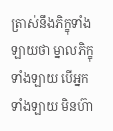ត្រាស់នឹងភិក្ខុទាំងឡាយថា ម្នាលភិក្ខុទាំងឡាយ បើអ្នកទាំងឡាយ មិនហ៊ា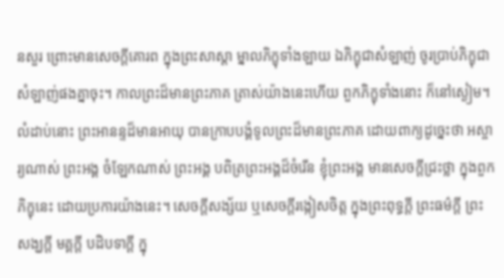នសួរ ព្រោះមានសេចក្តីគោរព ក្នុងព្រះសាស្តា ម្នាលភិក្ខុទាំងឡាយ ឯភិក្ខុជាសំឡាញ់ ចូរប្រាប់ភិក្ខុជាសំឡាញ់ផងគ្នាចុះ។ កាលព្រះដ៏មានព្រះភាគ ត្រាស់យ៉ាងនេះហើយ ពួកភិក្ខុទាំងនោះ ក៏នៅស្ងៀម។ លំដាប់នោះ ព្រះអានន្ទដ៏មានអាយុ បានក្រាបបង្គំទូលព្រះដ៏មានព្រះភាគ ដោយពាក្យដូច្នេះថា អស្ចារ្យណាស់ ព្រះអង្គ ចំឡែកណាស់ ព្រះអង្គ បពិត្រព្រះអង្គដ៏ចំរើន ខ្ញុំព្រះអង្គ មានសេចក្តីជ្រះថ្លា ក្នុងពួកភិក្ខុនេះ ដោយប្រការយ៉ាងនេះ។ សេចក្តីសង្ស័យ ឬសេចក្តីរង្កៀសចិត្ត ក្នុងព្រះពុទ្ធក្តី ព្រះធម៌ក្តី ព្រះសង្ឃក្តី មគ្គក្តី បដិបទាក្តី ក្នុ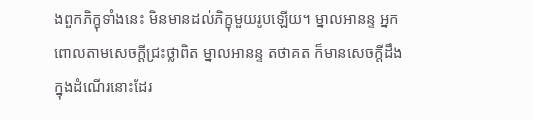ងពួកភិក្ខុទាំងនេះ មិនមានដល់ភិក្ខុមួយរូបឡើយ។ ម្នាលអានន្ទ អ្នកពោលតាមសេចក្តីជ្រះថ្លាពិត ម្នាលអានន្ទ តថាគត ក៏មានសេចក្តីដឹង ក្នុងដំណើរនោះដែរ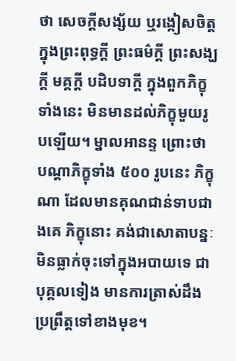ថា សេចក្តីសង្ស័យ ឬរង្កៀសចិត្ត ក្នុងព្រះពុទ្ធក្តី ព្រះធម៌ក្តី ព្រះសង្ឃក្តី មគ្គក្តី បដិបទាក្តី ក្នុងពួកភិក្ខុទាំងនេះ មិនមានដល់ភិក្ខុមួយរូបឡើយ។ ម្នាលអានន្ទ ព្រោះថា បណ្តាភិក្ខុទាំង ៥០០ រូបនេះ ភិក្ខុណា ដែលមានគុណជាន់ទាបជាងគេ ភិក្ខុនោះ គង់ជាសោតាបន្នៈ មិនធ្លាក់ចុះទៅក្នុងអបាយទេ ជាបុគ្គលទៀង មានការត្រាស់ដឹង ប្រព្រឹត្តទៅខាងមុខ។